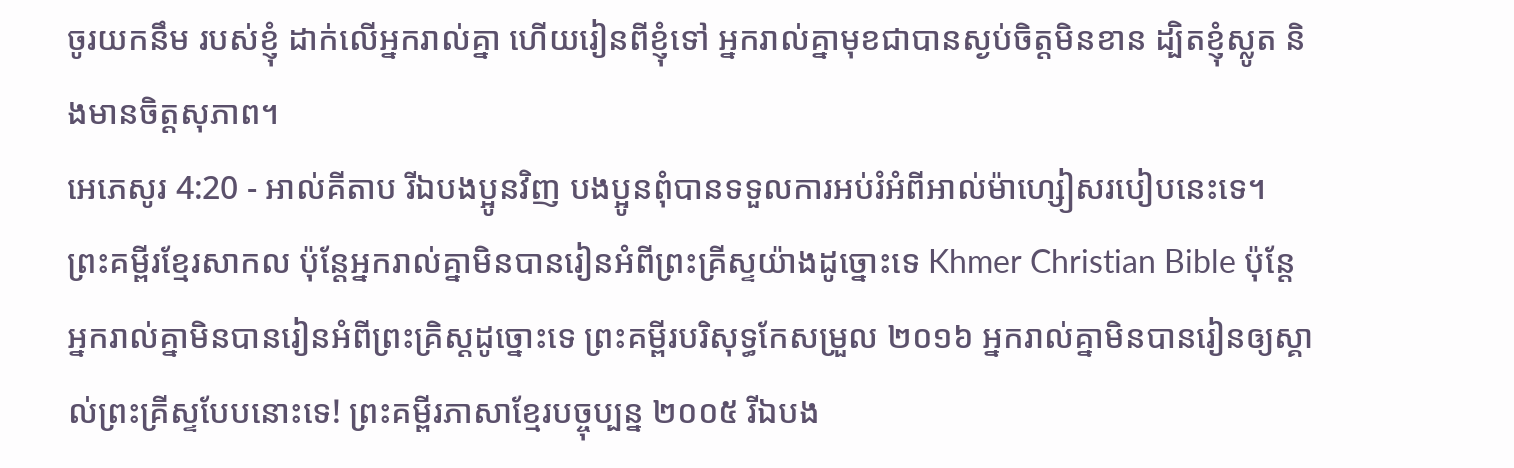ចូរយកនឹម របស់ខ្ញុំ ដាក់លើអ្នករាល់គ្នា ហើយរៀនពីខ្ញុំទៅ អ្នករាល់គ្នាមុខជាបានស្ងប់ចិត្ដមិនខាន ដ្បិតខ្ញុំស្លូត និងមានចិត្ដសុភាព។
អេភេសូរ 4:20 - អាល់គីតាប រីឯបងប្អូនវិញ បងប្អូនពុំបានទទួលការអប់រំអំពីអាល់ម៉ាហ្សៀសរបៀបនេះទេ។ ព្រះគម្ពីរខ្មែរសាកល ប៉ុន្តែអ្នករាល់គ្នាមិនបានរៀនអំពីព្រះគ្រីស្ទយ៉ាងដូច្នោះទេ Khmer Christian Bible ប៉ុន្តែអ្នករាល់គ្នាមិនបានរៀនអំពីព្រះគ្រិស្ដដូច្នោះទេ ព្រះគម្ពីរបរិសុទ្ធកែសម្រួល ២០១៦ អ្នករាល់គ្នាមិនបានរៀនឲ្យស្គាល់ព្រះគ្រីស្ទបែបនោះទេ! ព្រះគម្ពីរភាសាខ្មែរបច្ចុប្បន្ន ២០០៥ រីឯបង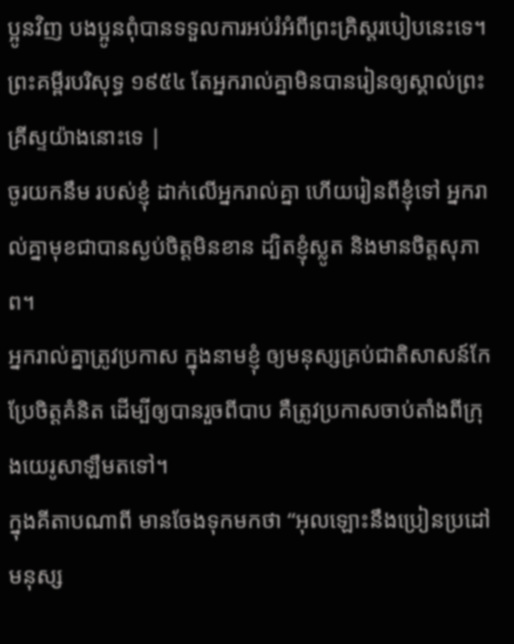ប្អូនវិញ បងប្អូនពុំបានទទួលការអប់រំអំពីព្រះគ្រិស្តរបៀបនេះទេ។ ព្រះគម្ពីរបរិសុទ្ធ ១៩៥៤ តែអ្នករាល់គ្នាមិនបានរៀនឲ្យស្គាល់ព្រះគ្រីស្ទយ៉ាងនោះទេ |
ចូរយកនឹម របស់ខ្ញុំ ដាក់លើអ្នករាល់គ្នា ហើយរៀនពីខ្ញុំទៅ អ្នករាល់គ្នាមុខជាបានស្ងប់ចិត្ដមិនខាន ដ្បិតខ្ញុំស្លូត និងមានចិត្ដសុភាព។
អ្នករាល់គ្នាត្រូវប្រកាស ក្នុងនាមខ្ញុំ ឲ្យមនុស្សគ្រប់ជាតិសាសន៍កែប្រែចិត្ដគំនិត ដើម្បីឲ្យបានរួចពីបាប គឺត្រូវប្រកាសចាប់តាំងពីក្រុងយេរូសាឡឹមតទៅ។
ក្នុងគីតាបណាពី មានចែងទុកមកថា “អុលឡោះនឹងប្រៀនប្រដៅមនុស្ស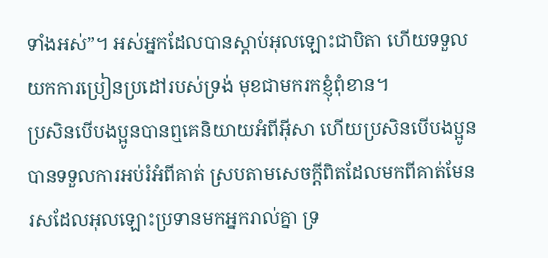ទាំងអស់”។ អស់អ្នកដែលបានស្ដាប់អុលឡោះជាបិតា ហើយទទួលយកការប្រៀនប្រដៅរបស់ទ្រង់ មុខជាមករកខ្ញុំពុំខាន។
ប្រសិនបើបងប្អូនបានឮគេនិយាយអំពីអ៊ីសា ហើយប្រសិនបើបងប្អូនបានទទួលការអប់រំអំពីគាត់ ស្របតាមសេចក្ដីពិតដែលមកពីគាត់មែន
រសដែលអុលឡោះប្រទានមកអ្នករាល់គ្នា ទ្រ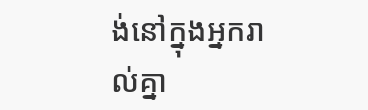ង់នៅក្នុងអ្នករាល់គ្នា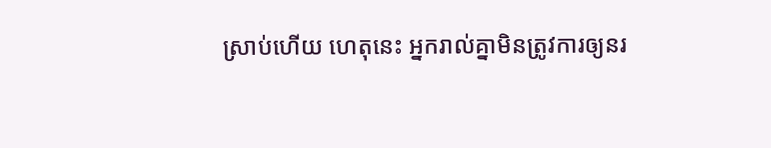ស្រាប់ហើយ ហេតុនេះ អ្នករាល់គ្នាមិនត្រូវការឲ្យនរ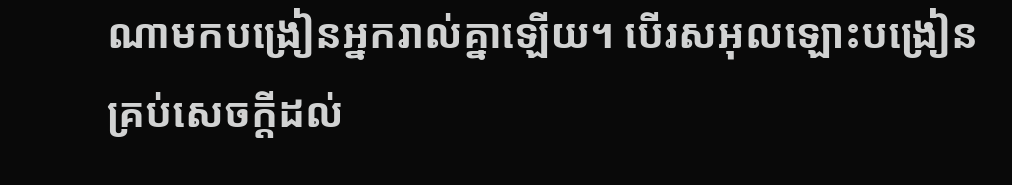ណាមកបង្រៀនអ្នករាល់គ្នាឡើយ។ បើរសអុលឡោះបង្រៀនគ្រប់សេចក្ដីដល់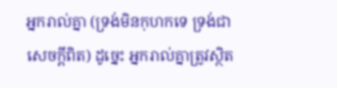អ្នករាល់គ្នា (ទ្រង់មិនកុហកទេ ទ្រង់ជាសេចក្ដីពិត) ដូច្នេះ អ្នករាល់គ្នាត្រូវស្ថិត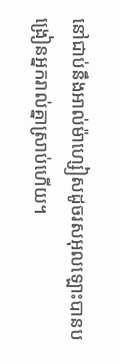នៅជាប់នឹងអាល់ម៉ាហ្សៀសដូចរសអុលឡោះបានបង្រៀនអ្នករាល់គ្នាស្រាប់ហើយ។